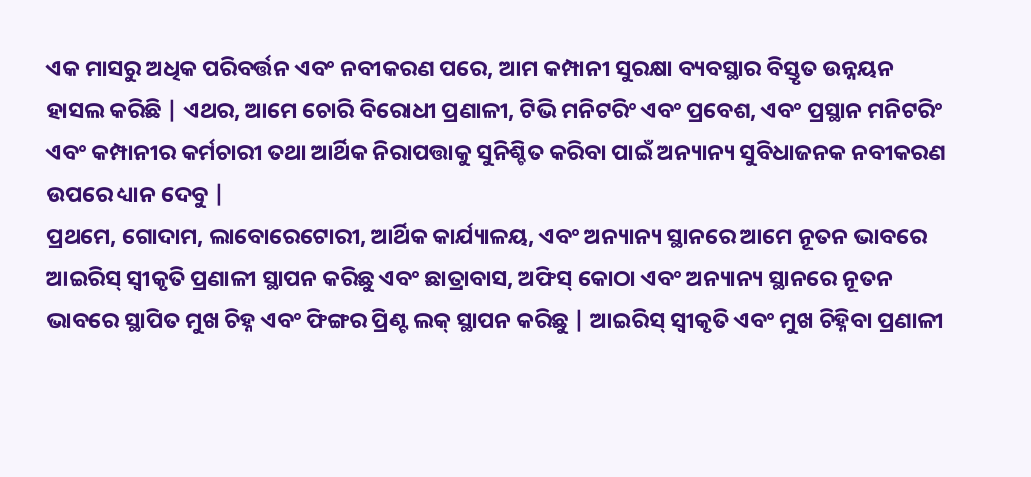ଏକ ମାସରୁ ଅଧିକ ପରିବର୍ତ୍ତନ ଏବଂ ନବୀକରଣ ପରେ, ଆମ କମ୍ପାନୀ ସୁରକ୍ଷା ବ୍ୟବସ୍ଥାର ବିସ୍ତୃତ ଉନ୍ନୟନ ହାସଲ କରିଛି | ଏଥର, ଆମେ ଚୋରି ବିରୋଧୀ ପ୍ରଣାଳୀ, ଟିଭି ମନିଟରିଂ ଏବଂ ପ୍ରବେଶ, ଏବଂ ପ୍ରସ୍ଥାନ ମନିଟରିଂ ଏବଂ କମ୍ପାନୀର କର୍ମଚାରୀ ତଥା ଆର୍ଥିକ ନିରାପତ୍ତାକୁ ସୁନିଶ୍ଚିତ କରିବା ପାଇଁ ଅନ୍ୟାନ୍ୟ ସୁବିଧାଜନକ ନବୀକରଣ ଉପରେ ଧ୍ୟାନ ଦେବୁ |
ପ୍ରଥମେ, ଗୋଦାମ, ଲାବୋରେଟୋରୀ, ଆର୍ଥିକ କାର୍ଯ୍ୟାଳୟ, ଏବଂ ଅନ୍ୟାନ୍ୟ ସ୍ଥାନରେ ଆମେ ନୂତନ ଭାବରେ ଆଇରିସ୍ ସ୍ୱୀକୃତି ପ୍ରଣାଳୀ ସ୍ଥାପନ କରିଛୁ ଏବଂ ଛାତ୍ରାବାସ, ଅଫିସ୍ କୋଠା ଏବଂ ଅନ୍ୟାନ୍ୟ ସ୍ଥାନରେ ନୂତନ ଭାବରେ ସ୍ଥାପିତ ମୁଖ ଚିହ୍ନ ଏବଂ ଫିଙ୍ଗର ପ୍ରିଣ୍ଟ ଲକ୍ ସ୍ଥାପନ କରିଛୁ | ଆଇରିସ୍ ସ୍ୱୀକୃତି ଏବଂ ମୁଖ ଚିହ୍ନିବା ପ୍ରଣାଳୀ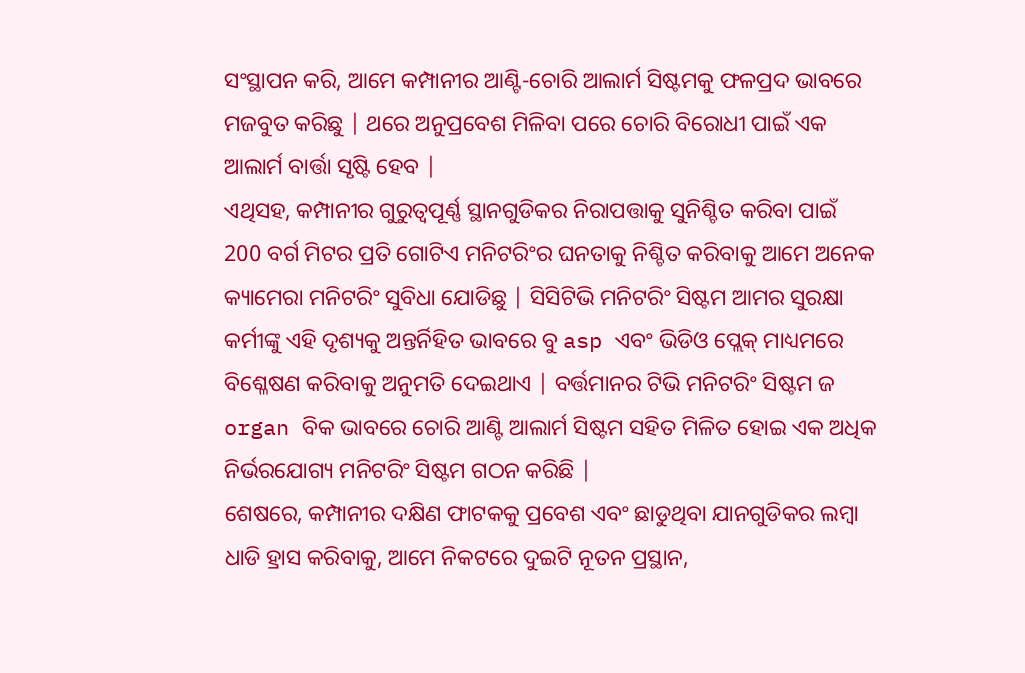ସଂସ୍ଥାପନ କରି, ଆମେ କମ୍ପାନୀର ଆଣ୍ଟି-ଚୋରି ଆଲାର୍ମ ସିଷ୍ଟମକୁ ଫଳପ୍ରଦ ଭାବରେ ମଜବୁତ କରିଛୁ | ଥରେ ଅନୁପ୍ରବେଶ ମିଳିବା ପରେ ଚୋରି ବିରୋଧୀ ପାଇଁ ଏକ ଆଲାର୍ମ ବାର୍ତ୍ତା ସୃଷ୍ଟି ହେବ |
ଏଥିସହ, କମ୍ପାନୀର ଗୁରୁତ୍ୱପୂର୍ଣ୍ଣ ସ୍ଥାନଗୁଡିକର ନିରାପତ୍ତାକୁ ସୁନିଶ୍ଚିତ କରିବା ପାଇଁ 200 ବର୍ଗ ମିଟର ପ୍ରତି ଗୋଟିଏ ମନିଟରିଂର ଘନତାକୁ ନିଶ୍ଚିତ କରିବାକୁ ଆମେ ଅନେକ କ୍ୟାମେରା ମନିଟରିଂ ସୁବିଧା ଯୋଡିଛୁ | ସିସିଟିଭି ମନିଟରିଂ ସିଷ୍ଟମ ଆମର ସୁରକ୍ଷା କର୍ମୀଙ୍କୁ ଏହି ଦୃଶ୍ୟକୁ ଅନ୍ତର୍ନିହିତ ଭାବରେ ବୁ asp ଏବଂ ଭିଡିଓ ପ୍ଲେକ୍ ମାଧ୍ୟମରେ ବିଶ୍ଳେଷଣ କରିବାକୁ ଅନୁମତି ଦେଇଥାଏ | ବର୍ତ୍ତମାନର ଟିଭି ମନିଟରିଂ ସିଷ୍ଟମ ଜ organ ବିକ ଭାବରେ ଚୋରି ଆଣ୍ଟି ଆଲାର୍ମ ସିଷ୍ଟମ ସହିତ ମିଳିତ ହୋଇ ଏକ ଅଧିକ ନିର୍ଭରଯୋଗ୍ୟ ମନିଟରିଂ ସିଷ୍ଟମ ଗଠନ କରିଛି |
ଶେଷରେ, କମ୍ପାନୀର ଦକ୍ଷିଣ ଫାଟକକୁ ପ୍ରବେଶ ଏବଂ ଛାଡୁଥିବା ଯାନଗୁଡିକର ଲମ୍ବା ଧାଡି ହ୍ରାସ କରିବାକୁ, ଆମେ ନିକଟରେ ଦୁଇଟି ନୂତନ ପ୍ରସ୍ଥାନ,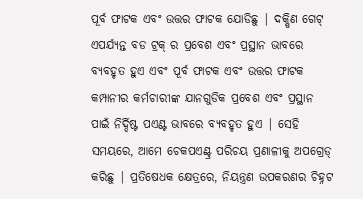ପୂର୍ବ ଫାଟକ ଏବଂ ଉତ୍ତର ଫାଟକ ଯୋଡିଛୁ | ଦକ୍ଷିଣ ଗେଟ୍ ଏପର୍ଯ୍ୟନ୍ତ ବଡ ଟ୍ରକ୍ ର ପ୍ରବେଶ ଏବଂ ପ୍ରସ୍ଥାନ ଭାବରେ ବ୍ୟବହୃତ ହୁଏ ଏବଂ ପୂର୍ବ ଫାଟକ ଏବଂ ଉତ୍ତର ଫାଟକ କମ୍ପାନୀର କର୍ମଚାରୀଙ୍କ ଯାନଗୁଡିକ ପ୍ରବେଶ ଏବଂ ପ୍ରସ୍ଥାନ ପାଇଁ ନିର୍ଦ୍ଦିଷ୍ଟ ପଏଣ୍ଟ ଭାବରେ ବ୍ୟବହୃତ ହୁଏ | ସେହି ସମୟରେ, ଆମେ ଚେକପଏଣ୍ଟ୍ର ପରିଚୟ ପ୍ରଣାଳୀକୁ ଅପଗ୍ରେଡ୍ କରିଛୁ | ପ୍ରତିଷେଧକ କ୍ଷେତ୍ରରେ, ନିୟନ୍ତ୍ରଣ ଉପକରଣର ଚିହ୍ନଟ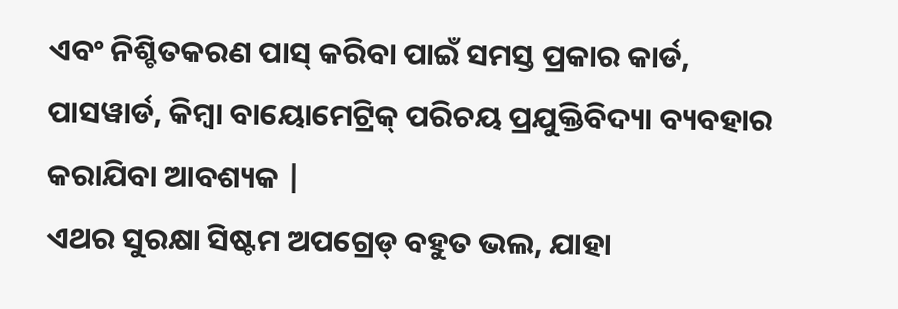ଏବଂ ନିଶ୍ଚିତକରଣ ପାସ୍ କରିବା ପାଇଁ ସମସ୍ତ ପ୍ରକାର କାର୍ଡ, ପାସୱାର୍ଡ, କିମ୍ବା ବାୟୋମେଟ୍ରିକ୍ ପରିଚୟ ପ୍ରଯୁକ୍ତିବିଦ୍ୟା ବ୍ୟବହାର କରାଯିବା ଆବଶ୍ୟକ |
ଏଥର ସୁରକ୍ଷା ସିଷ୍ଟମ ଅପଗ୍ରେଡ୍ ବହୁତ ଭଲ, ଯାହା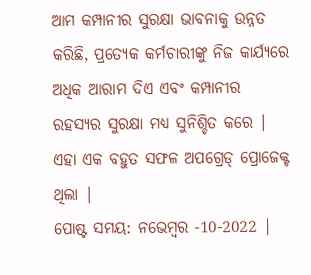ଆମ କମ୍ପାନୀର ସୁରକ୍ଷା ଭାବନାକୁ ଉନ୍ନତ କରିଛି, ପ୍ରତ୍ୟେକ କର୍ମଚାରୀଙ୍କୁ ନିଜ କାର୍ଯ୍ୟରେ ଅଧିକ ଆରାମ ଦିଏ ଏବଂ କମ୍ପାନୀର ରହସ୍ୟର ସୁରକ୍ଷା ମଧ୍ୟ ସୁନିଶ୍ଚିତ କରେ | ଏହା ଏକ ବହୁତ ସଫଳ ଅପଗ୍ରେଡ୍ ପ୍ରୋଜେକ୍ଟ ଥିଲା |
ପୋଷ୍ଟ ସମୟ: ନଭେମ୍ବର -10-2022 |